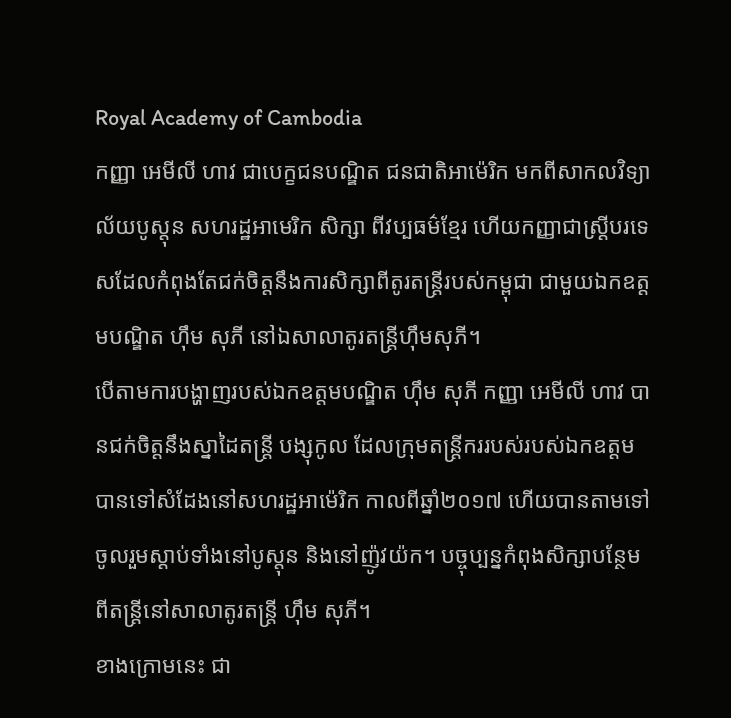Royal Academy of Cambodia
កញ្ញា អេមីលី ហាវ ជាបេក្ខជនបណ្ឌិត ជនជាតិអាម៉េរិក មកពីសាកលវិទ្យាល័យបូស្តុន សហរដ្ឋអាមេរិក សិក្សា ពីវប្បធម៌ខ្មែរ ហើយកញ្ញាជាស្រ្តីបរទេសដែលកំពុងតែជក់ចិត្តនឹងការសិក្សាពីតូរតន្ត្រីរបស់កម្ពុជា ជាមួយឯកឧត្តមបណ្ឌិត ហ៊ឹម សុភី នៅឯសាលាតូរតន្ត្រីហ៊ឹមសុភី។
បើតាមការបង្ហាញរបស់ឯកឧត្តមបណ្ឌិត ហ៊ឹម សុភី កញ្ញា អេមីលី ហាវ បានជក់ចិត្តនឹងស្នាដៃតន្ត្រី បង្សុកូល ដែលក្រុមតន្ត្រីកររបស់របស់ឯកឧត្តម បានទៅសំដែងនៅសហរដ្ឋអាម៉េរិក កាលពីឆ្នាំ២០១៧ ហើយបានតាមទៅចូលរួមស្តាប់ទាំងនៅបូស្តុន និងនៅញ៉ូវយ៉ក។ បច្ចុប្បន្នកំពុងសិក្សាបន្ថែមពីតន្ត្រីនៅសាលាតូរតន្ត្រី ហ៊ឹម សុភី។
ខាងក្រោមនេះ ជា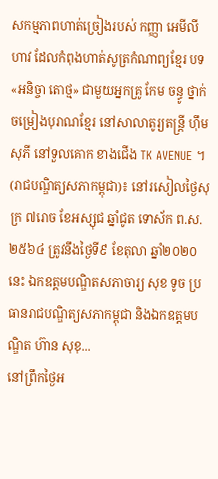សកម្មភាពហាត់ច្រៀងរបស់ កញ្ញា អេមីលី ហាវ ដែលកំពុងហាត់សូត្រកំណាព្យខ្មែរ បទ «អនិច្ចា តោថ្ម» ជាមួយអ្នកគ្រូ កែម ចន្ធូ ថ្នាក់ចម្រៀងបុរាណខ្មែរ នៅសាលាតូរ្យតន្រ្តី ហុឹម សុភី នៅទួលគោក ខាងជើង TK AVENUE ។
(រាជបណ្ឌិត្យសភាកម្ពុជា)៖ នៅរសៀលថ្ងៃសុក្រ ៧រោច ខែអស្សុជ ឆ្នាំជូត ទោស័ក ព.ស. ២៥៦៤ ត្រូវនឹងថ្ងៃទី៩ ខែតុលា ឆ្នាំ២០២០នេះ ឯកឧត្ដមបណ្ឌិតសភាចារ្យ សុខ ទូច ប្រធានរាជបណ្ឌិត្យសភាកម្ពុជា និងឯកឧត្ដមបណ្ឌិត ហ៊ាន សុខុ...
នៅព្រឹកថ្ងៃអ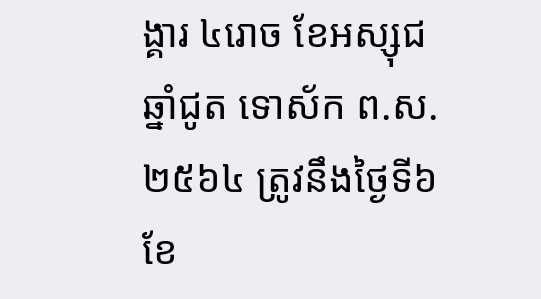ង្គារ ៤រោច ខែអស្សុជ ឆ្នាំជូត ទោស័ក ព.ស.២៥៦៤ ត្រូវនឹងថ្ងៃទី៦ ខែ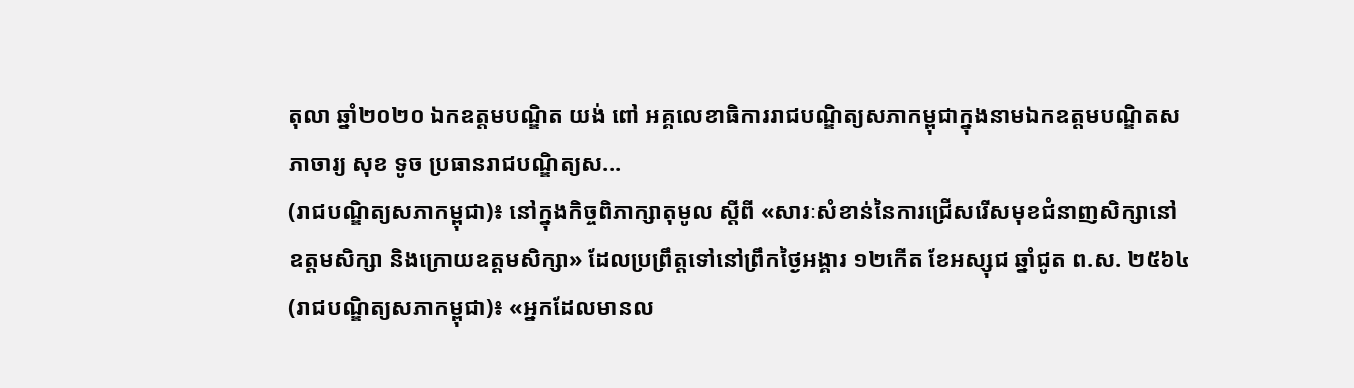តុលា ឆ្នាំ២០២០ ឯកឧត្តមបណ្ឌិត យង់ ពៅ អគ្គលេខាធិការរាជបណ្ឌិត្យសភាកម្ពុជាក្នុងនាមឯកឧត្តមបណ្ឌិតសភាចារ្យ សុខ ទូច ប្រធានរាជបណ្ឌិត្យស...
(រាជបណ្ឌិត្យសភាកម្ពុជា)៖ នៅក្នុងកិច្ចពិភាក្សាតុមូល ស្ដីពី «សារៈសំខាន់នៃការជ្រើសរើសមុខជំនាញសិក្សានៅឧត្ដមសិក្សា និងក្រោយឧត្ដមសិក្សា» ដែលប្រព្រឹត្តទៅនៅព្រឹកថ្ងៃអង្គារ ១២កើត ខែអស្សុជ ឆ្នាំជូត ព.ស. ២៥៦៤
(រាជបណ្ឌិត្យសភាកម្ពុជា)៖ «អ្នកដែលមានល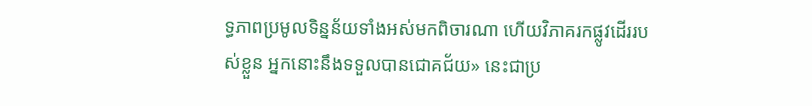ទ្ធភាពប្រមូលទិន្នន័យទាំងអស់មកពិចារណា ហើយវិភាគរកផ្លូវដើររបស់ខ្លួន អ្នកនោះនឹងទទួលបានជោគជ័យ» នេះជាប្រ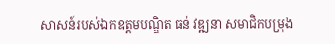សាសន៍របស់ឯកឧត្ដមបណ្ឌិត ធន់ វឌ្ឍនា សមាជិកបម្រុង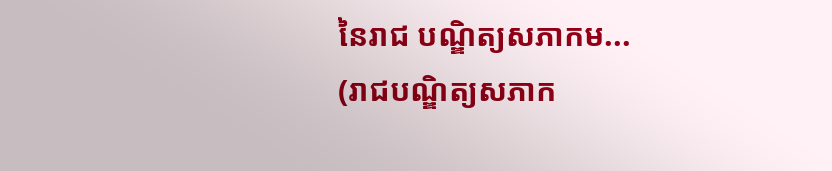នៃរាជ បណ្ឌិត្យសភាកម...
(រាជបណ្ឌិត្យសភាក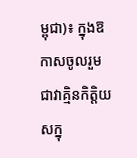ម្ពុជា)៖ ក្នុងឱកាសចូលរួមជាវាគ្មិនកិត្តិយសក្នុ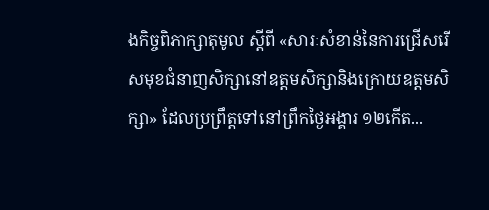ងកិច្ចពិភាក្សាតុមូល ស្ដីពី «សារៈសំខាន់នៃការជ្រើសរើសមុខជំនាញសិក្សានៅឧត្ដមសិក្សានិងក្រោយឧត្ដមសិក្សា» ដែលប្រព្រឹត្តទៅនៅព្រឹកថ្ងៃអង្គារ ១២កើត...